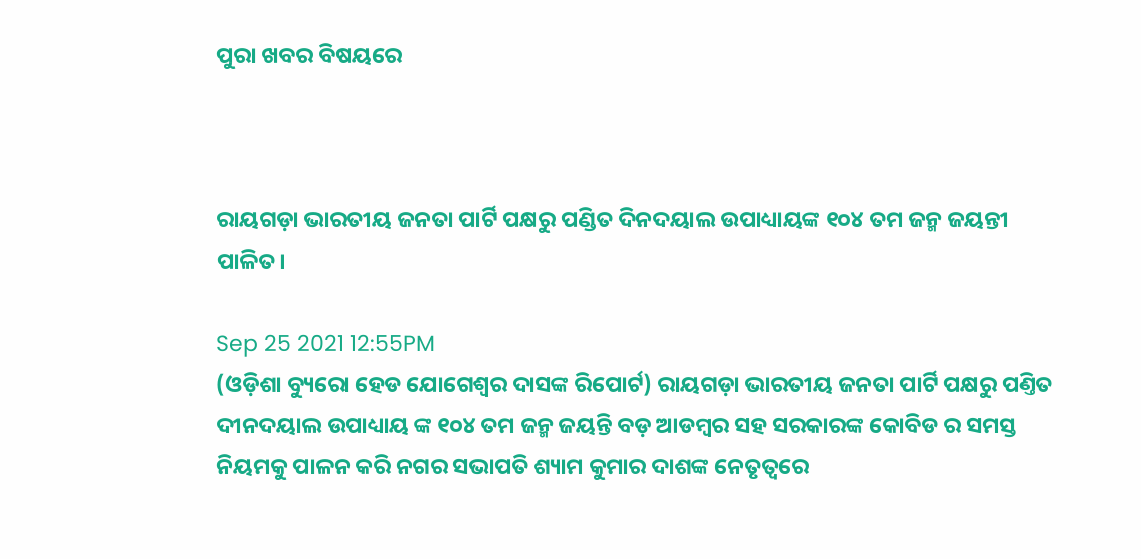ପୁରା ଖବର ବିଷୟରେ



ରାୟଗଡ଼ା ଭାରତୀୟ ଜନତା ପାର୍ଟି ପକ୍ଷରୁ ପଣ୍ଡିତ ଦିନଦୟାଲ ଉପାଧ୍ୟାୟଙ୍କ ୧୦୪ ତମ ଜନ୍ମ ଜୟନ୍ତୀ ପାଳିତ।

Sep 25 2021 12:55PM
(ଓଡ଼ିଶା ବ୍ୟୁରୋ ହେଡ ଯୋଗେଶ୍ବର ଦାସଙ୍କ ରିପୋର୍ଟ) ରାୟଗଡ଼ା ଭାରତୀୟ ଜନତା ପାର୍ଟି ପକ୍ଷରୁ ପଣ୍ତିତ ଦୀନଦୟାଲ ଉପାଧ୍ୟାୟ ଙ୍କ ୧୦୪ ତମ ଜନ୍ମ ଜୟନ୍ତି ବଡ଼ ଆଡମ୍ବର ସହ ସରକାରଙ୍କ କୋବିଡ ର ସମସ୍ତ ନିୟମକୁ ପାଳନ କରି ନଗର ସଭାପତି ଶ୍ୟାମ କୁମାର ଦାଶଙ୍କ ନେତୃତ୍ୱରେ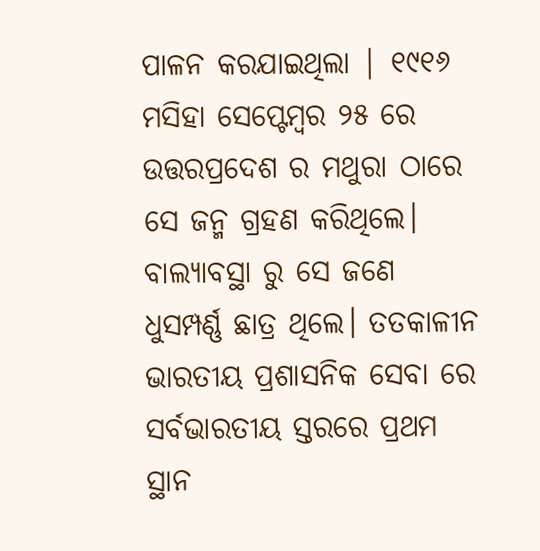ପାଳନ କରଯାଇଥିଲା | ୧୯୧୬ ମସିହା ସେପ୍ଟେମ୍ବର ୨୫ ରେ ଉତ୍ତରପ୍ରଦେଶ ର ମଥୁରା ଠାରେ ସେ ଜନ୍ମ ଗ୍ରହଣ କରିଥିଲେ। ବାଲ୍ୟାବସ୍ଥା ରୁ ସେ ଜଣେ ଧୁସମ୍ପର୍ଣ୍ଣ ଛାତ୍ର ଥିଲେ। ତତକାଳୀନ ଭାରତୀୟ ପ୍ରଶାସନିକ ସେବା ରେ ସର୍ବଭାରତୀୟ ସ୍ତରରେ ପ୍ରଥମ ସ୍ଥାନ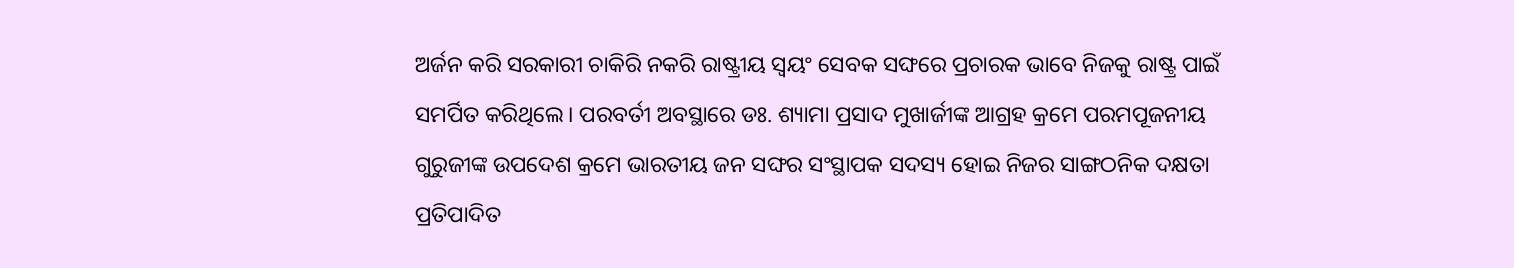ଅର୍ଜନ କରି ସରକାରୀ ଚାକିରି ନକରି ରାଷ୍ଟ୍ରୀୟ ସ୍ଵୟଂ ସେବକ ସଙ୍ଘରେ ପ୍ରଚାରକ ଭାବେ ନିଜକୁ ରାଷ୍ଟ୍ର ପାଇଁ ସମର୍ପିତ କରିଥିଲେ। ପରବର୍ତୀ ଅବସ୍ଥାରେ ଡଃ. ଶ୍ୟାମା ପ୍ରସାଦ ମୁଖାର୍ଜୀଙ୍କ ଆଗ୍ରହ କ୍ରମେ ପରମପୂଜନୀୟ ଗୁରୁଜୀଙ୍କ ଉପଦେଶ କ୍ରମେ ଭାରତୀୟ ଜନ ସଙ୍ଘର ସଂସ୍ଥାପକ ସଦସ୍ୟ ହୋଇ ନିଜର ସାଙ୍ଗଠନିକ ଦକ୍ଷତା ପ୍ରତିପାଦିତ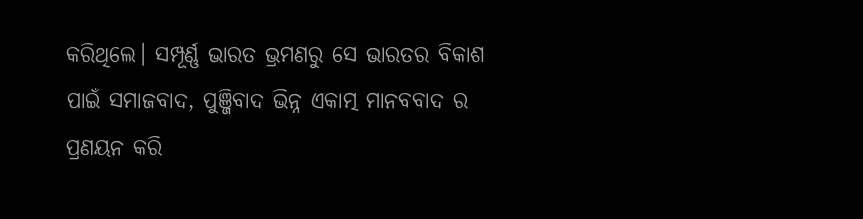କରିଥିଲେ। ସମ୍ପୂର୍ଣ୍ଣ ଭାରତ ଭ୍ରମଣରୁ ସେ ଭାରତର ବିକାଶ ପାଇଁ ସମାଜବାଦ, ପୁଞ୍ଜିବାଦ ଭିନ୍ନ ଏକାତ୍ମ ମାନବବାଦ ର ପ୍ରଣୟନ କରି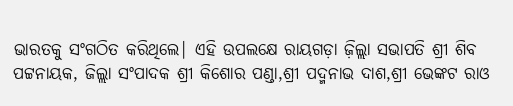ଭାରତକୁ ସଂଗଠିତ କରିଥିଲେ| ଏହି ଉପଲକ୍ଷେ ରାୟଗଡ଼ା ଜ଼ିଲ୍ଲା ସଭାପତି ଶ୍ରୀ ଶିବ ପଟ୍ଟନାୟକ, ଜିଲ୍ଲା ସଂପାଦକ ଶ୍ରୀ କିଶୋର ପଣ୍ଡା,ଶ୍ରୀ ପଦ୍ମନାଭ ଦାଶ,ଶ୍ରୀ ଭେଙ୍କଟ ରାଓ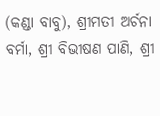(କଣ୍ଡା ବାବୁ), ଶ୍ରୀମତୀ ଅର୍ଚନା ବର୍ମା, ଶ୍ରୀ ବିଭୀଷଣ ପାଣି, ଶ୍ରୀ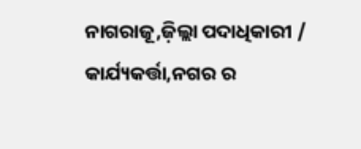ନାଗରାଜୂ,ଜ଼ିଲ୍ଲା ପଦାଧିକାରୀ / କାର୍ଯ୍ୟକର୍ତ୍ତା,ନଗର ର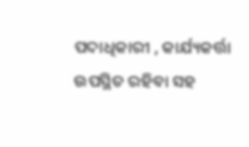ପଦାଧିକାରୀ , କାର୍ଯ୍ୟକର୍ତ୍ତା ଉପସ୍ଥିତ ରହିବା ସହ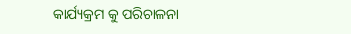କାର୍ଯ୍ୟକ୍ରମ କୁ ପରିଚାଳନା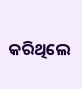କରିଥିଲେ